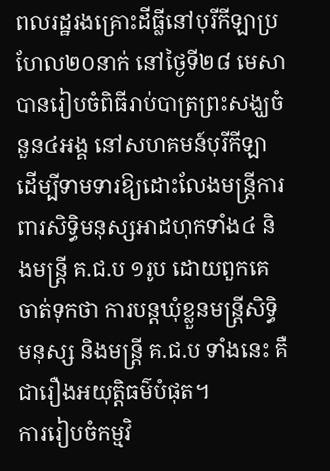ពលរដ្ឋរងគ្រោះដីធ្លីនៅបុរីកីឡាប្រហែល២០នាក់ នៅថ្ងៃទី២៨ មេសា បានរៀបចំពិធីរាប់បាត្រព្រះសង្ឃចំនួន៤អង្គ នៅសហគមន៍បុរីកីឡា ដើម្បីទាមទារឱ្យដោះលែងមន្ត្រីការពារសិទ្ធិមនុស្សអាដហុកទាំង៤ និងមន្ត្រី គ.ជ.ប ១រូប ដោយពួកគេចាត់ទុកថា ការបន្តឃុំខ្លួនមន្ត្រីសិទ្ធិមនុស្ស និងមន្ត្រី គ.ជ.ប ទាំងនេះ គឺជារឿងអយុត្តិធម៌បំផុត។
ការរៀបចំកម្មវិ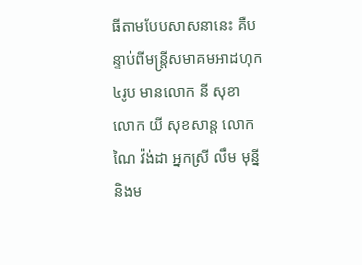ធីតាមបែបសាសនានេះ គឺបន្ទាប់ពីមន្រ្តីសមាគមអាដហុក៤រូប មានលោក នី សុខា លោក យី សុខសាន្ត លោក ណៃ វ៉ង់ដា អ្នកស្រី លឹម មុន្នី និងម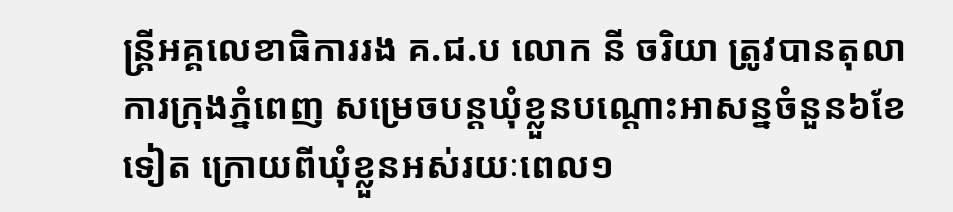ន្ត្រីអគ្គលេខាធិការរង គ.ជ.ប លោក នី ចរិយា ត្រូវបានតុលាការក្រុងភ្នំពេញ សម្រេចបន្តឃុំខ្លួនបណ្ដោះអាសន្នចំនួន៦ខែទៀត ក្រោយពីឃុំខ្លួនអស់រយៈពេល១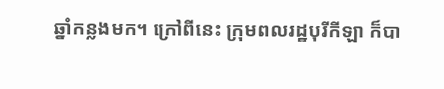ឆ្នាំកន្លងមក។ ក្រៅពីនេះ ក្រុមពលរដ្ឋបុរីកីឡា ក៏បា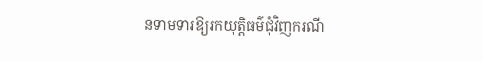នទាមទារឱ្យរកយុត្តិធម៌ជុំវិញករណី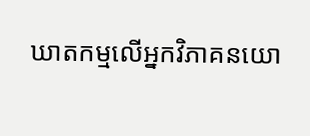ឃាតកម្មលើអ្នកវិភាគនយោ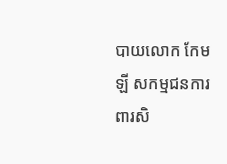បាយលោក កែម ឡី សកម្មជនការពារសិ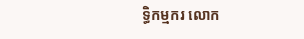ទ្ធិកម្មករ លោក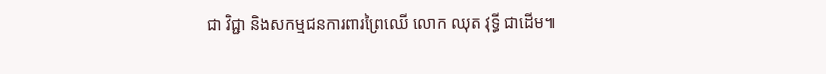ជា វិជ្ជា និងសកម្មជនការពារព្រៃឈើ លោក ឈុត វុទ្ធី ជាដើម៕